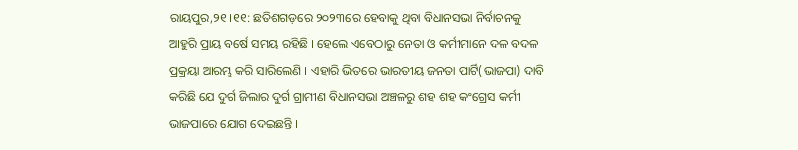ରାୟପୁର,୨୧ ।୧୧: ଛତିଶଗଡ଼ରେ ୨୦୨୩ରେ ହେବାକୁ ଥିବା ବିଧାନସଭା ନିର୍ବାଚନକୁ ଆହୁରି ପ୍ରାୟ ବର୍ଷେ ସମୟ ରହିଛି । ହେଲେ ଏବେଠାରୁ ନେତା ଓ କର୍ମୀମାନେ ଦଳ ବଦଳ ପ୍ରକ୍ରୟା ଆରମ୍ଭ କରି ସାରିଲେଣି । ଏହାରି ଭିତରେ ଭାରତୀୟ ଜନତା ପାର୍ଟି(ଭାଜପା) ଦାବି କରିଛି ଯେ ଦୁର୍ଗ ଜିଲାର ଦୁର୍ଗ ଗ୍ରାମୀଣ ବିଧାନସଭା ଅଞ୍ଚଳରୁ ଶହ ଶହ କଂଗ୍ରେସ କର୍ମୀ ଭାଜପାରେ ଯୋଗ ଦେଇଛନ୍ତି ।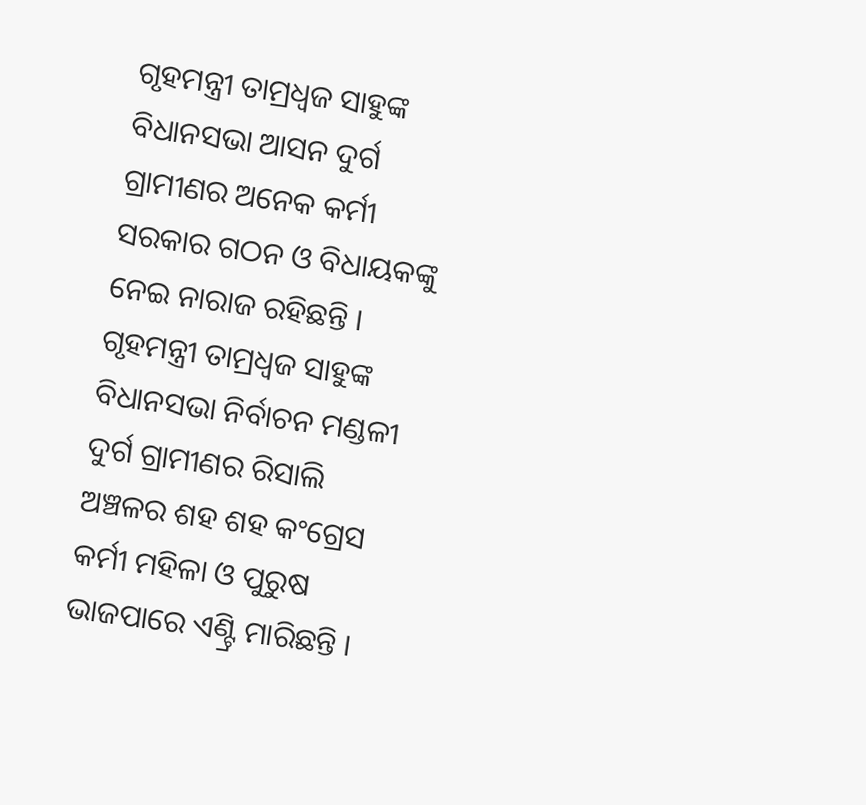ଗୃହମନ୍ତ୍ରୀ ତାମ୍ରଧ୍ୱଜ ସାହୁଙ୍କ ବିଧାନସଭା ଆସନ ଦୁର୍ଗ ଗ୍ରାମୀଣର ଅନେକ କର୍ମୀ ସରକାର ଗଠନ ଓ ବିଧାୟକଙ୍କୁ ନେଇ ନାରାଜ ରହିଛନ୍ତି । ଗୃହମନ୍ତ୍ରୀ ତାମ୍ରଧ୍ୱଜ ସାହୁଙ୍କ ବିଧାନସଭା ନିର୍ବାଚନ ମଣ୍ଡଳୀ ଦୁର୍ଗ ଗ୍ରାମୀଣର ରିସାଲି ଅଞ୍ଚଳର ଶହ ଶହ କଂଗ୍ରେସ କର୍ମୀ ମହିଳା ଓ ପୁରୁଷ ଭାଜପାରେ ଏଣ୍ଟ୍ରି ମାରିଛନ୍ତି ।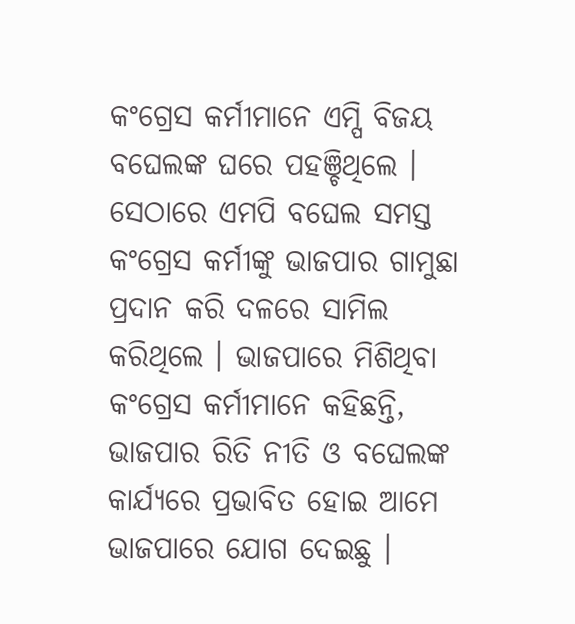କଂଗ୍ରେସ କର୍ମୀମାନେ ଏମ୍ପି ବିଜୟ ବଘେଲଙ୍କ ଘରେ ପହଞ୍ଚିଥିଲେ । ସେଠାରେ ଏମପି ବଘେଲ ସମସ୍ତ କଂଗ୍ରେସ କର୍ମୀଙ୍କୁ ଭାଜପାର ଗାମୁଛା ପ୍ରଦାନ କରି ଦଳରେ ସାମିଲ କରିଥିଲେ । ଭାଜପାରେ ମିଶିଥିବା କଂଗ୍ରେସ କର୍ମୀମାନେ କହିଛନ୍ତି, ଭାଜପାର ରିତି ନୀତି ଓ ବଘେଲଙ୍କ କାର୍ଯ୍ୟରେ ପ୍ରଭାବିତ ହୋଇ ଆମେ ଭାଜପାରେ ଯୋଗ ଦେଇଛୁ ।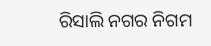ରିସାଲି ନଗର ନିଗମ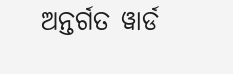ଅନ୍ତର୍ଗତ ୱାର୍ଡ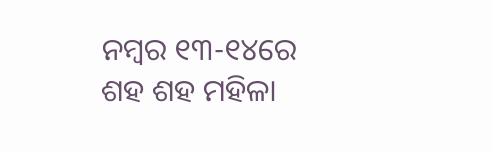ନମ୍ବର ୧୩-୧୪ରେ ଶହ ଶହ ମହିଳା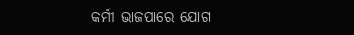କର୍ମୀ ଭାଜପାରେ ଯୋଗ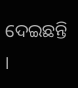ଦେଇଛନ୍ତି ।